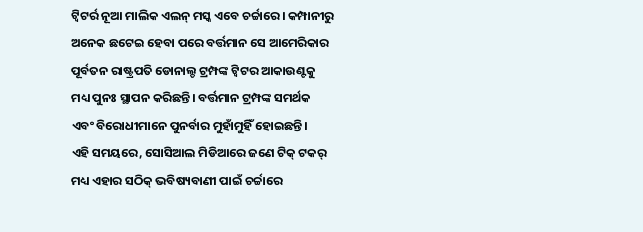ଟ୍ୱିଟର୍ର ନୂଆ ମାଲିକ ଏଲନ୍ ମସ୍କ ଏବେ ଚର୍ଚ୍ଚାରେ। କମ୍ପାନୀରୁ ଅନେକ ଛଟେଇ ହେବା ପରେ ବର୍ତ୍ତମାନ ସେ ଆମେରିକାର ପୂର୍ବତନ ରାଷ୍ଟ୍ରପତି ଡୋନାଲ୍ଡ ଟ୍ରମ୍ପଙ୍କ ଟ୍ୱିଟର ଆକାଉଣ୍ଟକୁ ମଧ୍ୟ ପୁନଃ ସ୍ଥାପନ କରିଛନ୍ତି। ବର୍ତ୍ତମାନ ଟ୍ରମ୍ପଙ୍କ ସମର୍ଥକ ଏବଂ ବିରୋଧୀମାନେ ପୁନର୍ବାର ମୁହାଁମୁହିଁ ହୋଇଛନ୍ତି।
ଏହି ସମୟରେ, ସୋସିଆଲ ମିଡିଆରେ ଜଣେ ଟିକ୍ ଟକର୍ ମଧ୍ୟ ଏହାର ସଠିକ୍ ଭବିଷ୍ୟବାଣୀ ପାଇଁ ଚର୍ଚ୍ଚାରେ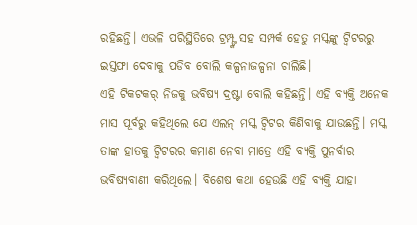ରହିଛନ୍ତି। ଏଭଳି ପରିସ୍ଥିତିରେ ଟ୍ରମ୍ପ୍ଙ୍କ ସହ ସମ୍ପର୍କ ହେତୁ ମସ୍କଙ୍କୁ ଟ୍ୱିଟରରୁ ଇସ୍ତଫା ଦେବାକୁ ପଡିବ ବୋଲି କଳ୍ପନାଜଳ୍ପନା ଚାଲିଛି।
ଏହି ଟିକଟକର୍ ନିଜକୁ ଭବିଷ୍ୟ ଦ୍ରଷ୍ଟା ବୋଲି କହିଛନ୍ତି। ଏହି ବ୍ୟକ୍ତି ଅନେକ ମାସ ପୂର୍ବରୁ କହିଥିଲେ ଯେ ଏଲନ୍ ମସ୍କ ଟ୍ୱିଟର କିଣିବାକୁ ଯାଉଛନ୍ତି। ମସ୍କ ତାଙ୍କ ହାତକୁ ଟ୍ୱିଟରର କମାଣ ନେବା ମାତ୍ରେ ଏହି ବ୍ୟକ୍ତି ପୁନର୍ବାର ଭବିଷ୍ୟବାଣୀ କରିଥିଲେ। ବିଶେଷ କଥା ହେଉଛି ଏହି ବ୍ୟକ୍ତି ଯାହା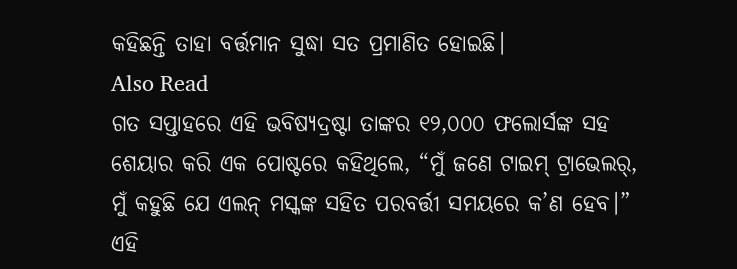କହିଛନ୍ତି ତାହା ବର୍ତ୍ତମାନ ସୁଦ୍ଧା ସତ ପ୍ରମାଣିତ ହୋଇଛି।
Also Read
ଗତ ସପ୍ତାହରେ ଏହି ଭବିଷ୍ୟଦ୍ରଷ୍ଟା ତାଙ୍କର ୧୨,୦୦୦ ଫଲୋର୍ସଙ୍କ ସହ ଶେୟାର କରି ଏକ ପୋଷ୍ଟରେ କହିଥିଲେ, “ମୁଁ ଜଣେ ଟାଇମ୍ ଟ୍ରାଭେଲର୍, ମୁଁ କହୁଛି ଯେ ଏଲନ୍ ମସ୍କଙ୍କ ସହିତ ପରବର୍ତ୍ତୀ ସମୟରେ କ’ଣ ହେବ।” ଏହି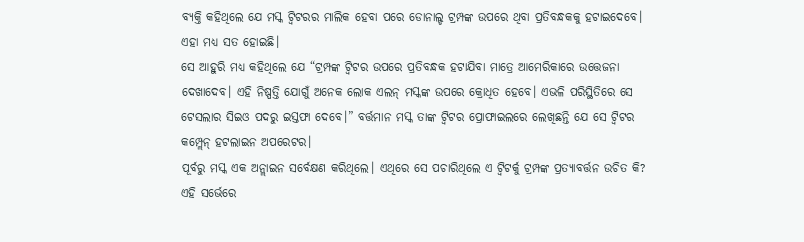ବ୍ୟକ୍ତି କହିଥିଲେ ଯେ ମସ୍କ ଟ୍ୱିଟରର ମାଲିକ ହେବା ପରେ ଡୋନାଲ୍ଡ ଟ୍ରମ୍ପଙ୍କ ଉପରେ ଥିବା ପ୍ରତିବନ୍ଧକକୁ ହଟାଇଦେବେ। ଏହା ମଧ୍ୟ ସତ ହୋଇଛି।
ସେ ଆହୁରି ମଧ୍ୟ କହିଥିଲେ ଯେ “ଟ୍ରମ୍ପଙ୍କ ଟ୍ୱିଟର ଉପରେ ପ୍ରତିବନ୍ଧକ ହଟାଯିବା ମାତ୍ରେ ଆମେରିକାରେ ଉତ୍ତେଜନା ଦେଖାଦେବ। ଏହି ନିଷ୍ପତ୍ତି ଯୋଗୁଁ ଅନେକ ଲୋକ ଏଲନ୍ ମସ୍କଙ୍କ ଉପରେ କ୍ରୋଧିତ ହେବେ। ଏଭଳି ପରିସ୍ଥିତିରେ ସେ ଟେସଲାର ସିଇଓ ପଦରୁ ଇସ୍ତଫା ଦେବେ।” ବର୍ତ୍ତମାନ ମସ୍କ ତାଙ୍କ ଟ୍ୱିଟର ପ୍ରୋଫାଇଲରେ ଲେଖିଛନ୍ତି ଯେ ସେ ଟ୍ୱିଟର କମ୍ପ୍ଲେନ୍ ହଟଲାଇନ ଅପରେଟର।
ପୂର୍ବରୁ ମସ୍କ ଏକ ଅନ୍ଲାଇନ ସର୍ବେକ୍ଷଣ କରିଥିଲେ। ଏଥିରେ ସେ ପଚାରିଥିଲେ ଏ ଟ୍ୱିଟର୍କୁ ଟ୍ରମ୍ପଙ୍କ ପ୍ରତ୍ୟାବର୍ତ୍ତନ ଉଚିତ କି? ଏହି ସର୍ଭେରେ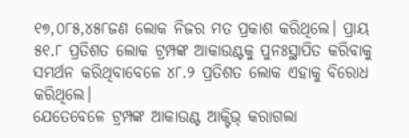୧୭,୦୮୫,୪୫୮ଜଣ ଲୋକ ନିଜର ମତ ପ୍ରକାଶ କରିଥିଲେ। ପ୍ରାୟ ୫୧.୮ ପ୍ରତିଶତ ଲୋକ ଟ୍ରମ୍ପଙ୍କ ଆକାଉଣ୍ଟକୁ ପୁନଃସ୍ଥାପିତ କରିବାକୁ ସମର୍ଥନ କରିଥିବାବେଳେ ୪୮.୨ ପ୍ରତିଶତ ଲୋକ ଏହାକୁ ବିରୋଧ କରିଥିଲେ।
ଯେତେବେଳେ ଟ୍ରମ୍ପଙ୍କ ଆକାଉଣ୍ଟ ଆକ୍ଟିଭ୍ କରାଗଲା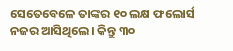ସେତେବେଳେ ତାଙ୍କର ୧୦ ଲକ୍ଷ ଫଲୋର୍ସ ନଜର ଆସିଥିଲେ। କିନ୍ତୁ ୩୦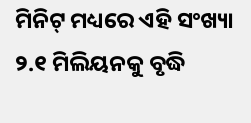ମିନିଟ୍ ମଧ୍ୟରେ ଏହି ସଂଖ୍ୟା ୨.୧ ମିଲିୟନକୁ ବୃଦ୍ଧି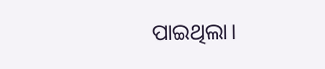ପାଇଥିଲା।